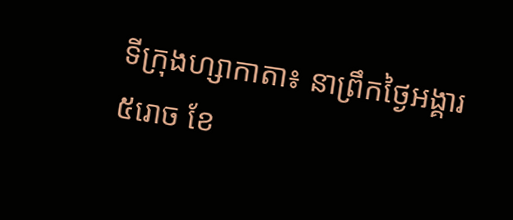ទីក្រុងហ្សាកាតា៖ នាព្រឹកថ្ងៃអង្គារ ៥រោច ខែ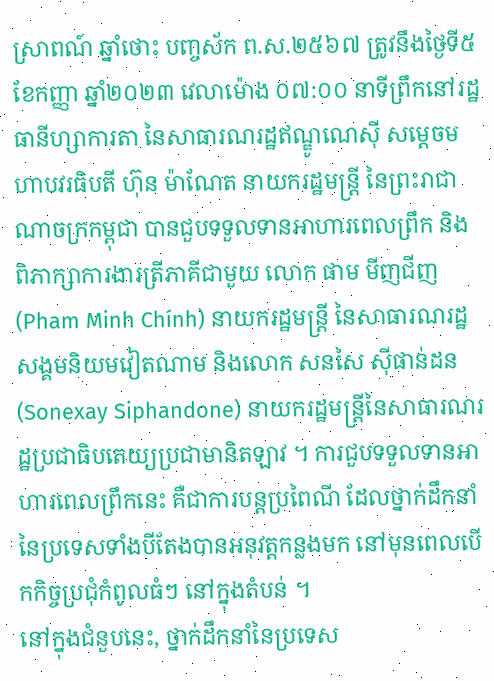ស្រាពណ៍ ឆ្នាំថោះ បញ្ចស័ក ព.ស.២៥៦៧ ត្រូវនឹងថ្ងៃទី៥ ខែកញ្ញា ឆ្នាំ២០២៣ វេលាម៉ោង ០៧:០០ នាទីព្រឹកនៅរដ្ឋធានីហ្សាការតា នៃសាធារណរដ្ឋឥណ្ឌូណេស៊ី សម្តេចមហាបវរធិបតី ហ៊ុន ម៉ាណែត នាយករដ្ឋមន្ត្រី នៃព្រះរាជាណាចក្រកម្ពុជា បានជួបទទួលទានអាហារពេលព្រឹក និង ពិភាក្សាការងារត្រីភាគីជាមួយ លោក ផាម មីញជីញ (Pham Minh Chính) នាយករដ្ឋមន្ត្រី នៃសាធារណរដ្ឋសង្គមនិយមវៀតណាម និងលោក សនសៃ ស៊ីផាន់ដន (Sonexay Siphandone) នាយករដ្ឋមន្ត្រីនៃសាធារណរដ្ឋប្រជាធិបតេយ្យប្រជាមានិតឡាវ ។ ការជួបទទួលទានអាហារពេលព្រឹកនេះ គឺជាការបន្តប្រពៃណី ដែលថ្នាក់ដឹកនាំនៃប្រទេសទាំងបីតែងបានអនុវត្តកន្លងមក នៅមុនពេលបើកកិច្ចប្រជុំកំពូលធំៗ នៅក្នុងតំបន់ ។
នៅក្នុងជំនួបនេះ, ថ្នាក់ដឹកនាំនៃប្រទេស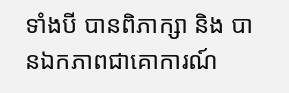ទាំងបី បានពិភាក្សា និង បានឯកភាពជាគោការណ៍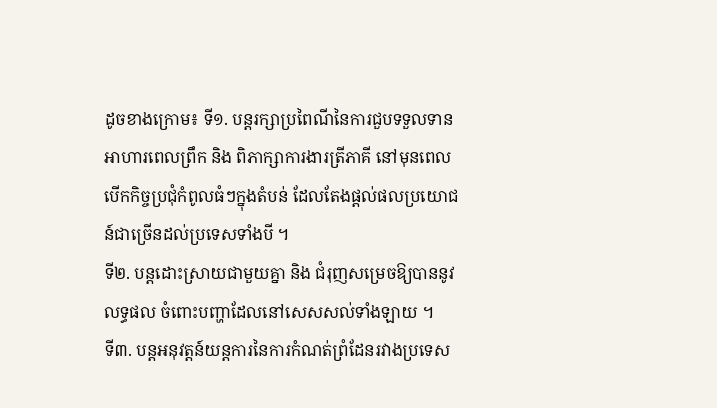ដូចខាងក្រោម៖ ទី១. បន្តរក្សាប្រពៃណីនៃការជួបទទួលទានអាហារពេលព្រឹក និង ពិភាក្សាការងារត្រីភាគី នៅមុនពេលបើកកិច្ចប្រជុំកំពូលធំៗក្នុងតំបន់ ដែលតែងផ្ដល់ផលប្រយោជន៍ជាច្រើនដល់ប្រទេសទាំងបី ។
ទី២. បន្តដោះស្រាយជាមួយគ្នា និង ជំរុញសម្រេចឱ្យបាននូវលទ្ធផល ចំពោះបញ្ហាដែលនៅសេសសល់ទាំងឡាយ ។
ទី៣. បន្តអនុវត្តន៍យន្តការនៃការកំណត់ព្រំដែនរវាងប្រទេស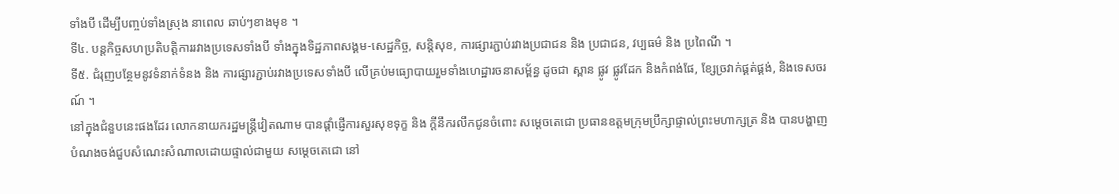ទាំងបី ដើម្បីបញ្ចប់ទាំងស្រុង នាពេល ឆាប់ៗខាងមុខ ។
ទី៤. បន្តកិច្ចសហប្រតិបត្តិការរវាងប្រទេសទាំងបី ទាំងក្នុងទិដ្ឋភាពសង្គម-សេដ្ឋកិច្ច, សន្តិសុខ, ការផ្សារភ្ជាប់រវាងប្រជាជន និង ប្រជាជន, វប្បធម៌ និង ប្រពៃណី ។
ទី៥. ជំរុញបន្ថែមនូវទំនាក់ទំនង និង ការផ្សារភ្ជាប់រវាងប្រទេសទាំងបី លើគ្រប់មធ្យោបាយរួមទាំងហេដ្ឋារចនាសម្ព័ន្ធ ដូចជា ស្ពាន ផ្លូវ ផ្លូវដែក និងកំពង់ផែ, ខ្សែច្រវាក់ផ្គត់ផ្គង់, និងទេសចរណ៍ ។
នៅក្នុងជំនួបនេះផងដែរ លោកនាយករដ្ឋមន្ត្រីវៀតណាម បានផ្ដាំផ្ញើការសួរសុខទុក្ខ និង ក្តីនឹករលឹកជូនចំពោះ សម្ដេចតេជោ ប្រធានឧត្តមក្រុមប្រឹក្សាផ្ទាល់ព្រះមហាក្សត្រ និង បានបង្ហាញបំណងចង់ជួបសំណេះសំណាលដោយផ្ទាល់ជាមួយ សម្តេចតេជោ នៅ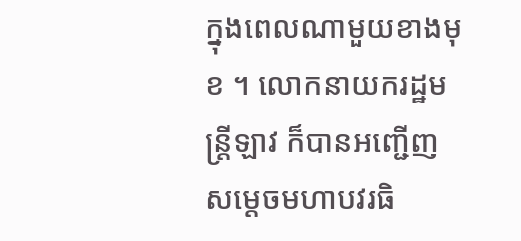ក្នុងពេលណាមួយខាងមុខ ។ លោកនាយករដ្ឋមន្ត្រីឡាវ ក៏បានអញ្ជើញ សម្តេចមហាបវរធិ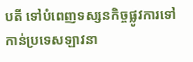បតី ទៅបំពេញទស្សនកិច្ចផ្លូវការទៅកាន់ប្រទេសឡាវនា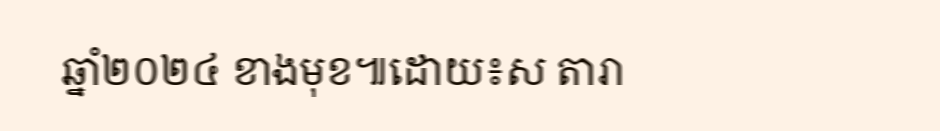ឆ្នាំ២០២៤ ខាងមុខ៕ដោយ៖ស តារា